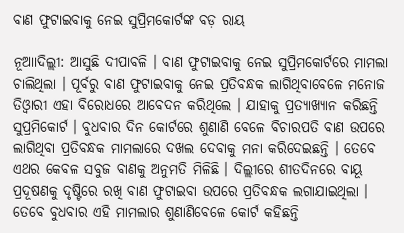ବାଣ ଫୁଟାଇବାକୁ ନେଇ ସୁପ୍ରିମକୋର୍ଟଙ୍କ ବଡ଼ ରାୟ

ନୂଆାଦିଲ୍ଲୀ: ଆସୁଛି ଦୀପାବଳି । ବାଣ ଫୁଟାଇବାକୁ ନେଇ ସୁପ୍ରିମକୋର୍ଟରେ ମାମଲା ଚାଲିଥିଲା । ପୂର୍ବରୁ ବାଣ ଫୁଟାଇବାକୁ ନେଇ ପ୍ରତିବନ୍ଧକ ଲାଗିଥିବାବେଳେ ମନୋଜ ତିଓ୍ବାରୀ ଏହା ବିରୋଧରେ ଆବେଦନ କରିଥିଲେ । ଯାହାକୁ ପ୍ରତ୍ୟାଖ୍ୟାନ କରିଛନ୍ତି ସୁପ୍ରମିକୋର୍ଟ । ବୁଧବାର ଦିନ କୋର୍ଟରେ ଶୁଣାଣି ବେଳେ ବିଚାରପତି ବାଣ ଉପରେ ଲାଗିଥିବା ପ୍ରତିବନ୍ଧକ ମାମଲାରେ ଦଖଲ ଦେବାକୁ ମନା କରିଦେଇଛନ୍ତି । ତେବେ ଏଥର କେବଳ ସବୁଜ ବାଣକୁ ଅନୁମତି ମିଳିଛି । ଦିଲ୍ଲୀରେ ଶୀତଦିନରେ ବାୟୂ ପ୍ରଦୂଷଣକୁ ଦୃଷ୍ଟିରେ ରଖି ବାଣ ଫୁଟାଇବା ଉପରେ ପ୍ରତିବନ୍ଧକ ଲଗାଯାଇଥିଲା । ତେବେ ବୁଧବାର ଏହି ମାମଲାର ଶୁଣାଣିବେଳେ କୋର୍ଟ କହିଛନ୍ତି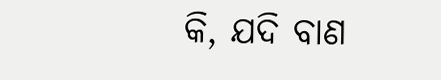କି, ଯଦି ବାଣ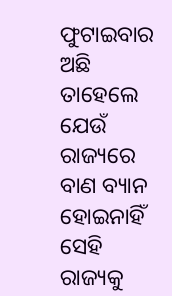ଫୁଟାଇବାର ଅଛି ତାହେଲେ ଯେଉଁ ରାଜ୍ୟରେ ବାଣ ବ୍ୟାନ ହୋଇନାହିଁ ସେହି ରାଜ୍ୟକୁ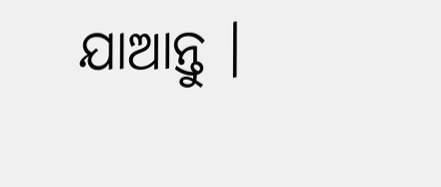ଯାଆନ୍ତୁ ।